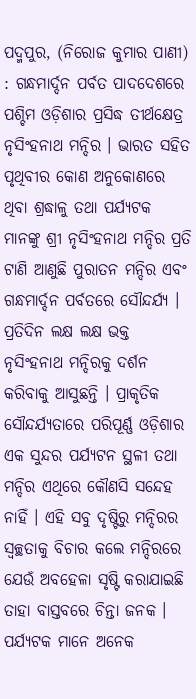ପଦ୍ମପୁର, (ନିରୋଜ କୁମାର ପାଣୀ) : ଗନ୍ଧମାର୍ଦ୍ଦନ ପର୍ବତ ପାଦଦେଶରେ ପଶ୍ଚିମ ଓଡ଼ିଶାର ପ୍ରସିଦ୍ଧ ତୀର୍ଥକ୍ଷେତ୍ର ନୃସିଂହନାଥ ମନ୍ଦିର । ଭାରତ ସହିତ ପୃଥିବୀର କୋଣ ଅନୁକୋଣରେ ଥିବା ଶ୍ରଦ୍ଧାଳୁ ତଥା ପର୍ଯ୍ୟଟକ ମାନଙ୍କୁ ଶ୍ରୀ ନୃସିଂହନାଥ ମନ୍ଦିର ପ୍ରତି ଟାଣି ଆଣୁଛି ପୁରାତନ ମନ୍ଦିର ଏବଂ ଗନ୍ଧମାର୍ଦ୍ଦନ ପର୍ବତରେ ସୌନ୍ଦର୍ଯ୍ୟ । ପ୍ରତିଦିନ ଲକ୍ଷ ଲକ୍ଷ ଭକ୍ତ ନୃସିଂହନାଥ ମନ୍ଦିରକୁ ଦର୍ଶନ କରିବାକୁ ଆସୁଛନ୍ତି । ପ୍ରାକୃତିକ ସୌନ୍ଦର୍ଯ୍ୟତାରେ ପରିପୂର୍ଣ୍ଣ ଓଡ଼ିଶାର ଏକ ସୁନ୍ଦର ପର୍ଯ୍ୟଟନ ସ୍ଥଳୀ ତଥା ମନ୍ଦିର ଏଥିରେ କୌଣସି ସନ୍ଦେହ ନାହିଁ । ଏହି ସବୁ ଦୃଷ୍ଟିରୁ ମନ୍ଦିରର ସ୍ୱଚ୍ଛତାକୁ ବିଚାର କଲେ ମନ୍ଦିରରେ ଯେଉଁ ଅବହେଳା ସୃଷ୍ଟି କରାଯାଇଛି ତାହା ବାସ୍ତବରେ ଚିନ୍ତା ଜନକ । ପର୍ଯ୍ୟଟକ ମାନେ ଅନେକ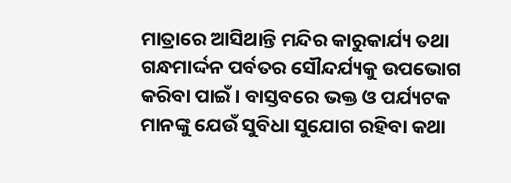ମାତ୍ରାରେ ଆସିଥାନ୍ତି ମନ୍ଦିର କାରୁକାର୍ଯ୍ୟ ତଥା ଗନ୍ଧମାର୍ଦ୍ଦନ ପର୍ବତର ସୌନ୍ଦର୍ଯ୍ୟକୁ ଉପଭୋଗ କରିବା ପାଇଁ । ବାସ୍ତବରେ ଭକ୍ତ ଓ ପର୍ଯ୍ୟଟକ ମାନଙ୍କୁ ଯେଉଁ ସୁବିଧା ସୁଯୋଗ ରହିବା କଥା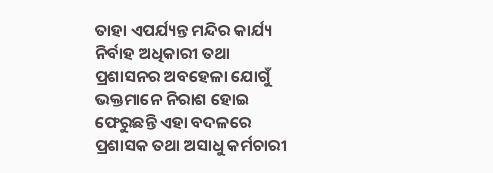ତାହା ଏପର୍ଯ୍ୟନ୍ତ ମନ୍ଦିର କାର୍ଯ୍ୟ ନିର୍ବାହ ଅଧିକାରୀ ତଥା ପ୍ରଶାସନର ଅବହେଳା ଯୋଗୁଁ ଭକ୍ତମାନେ ନିରାଶ ହୋଇ ଫେରୁଛନ୍ତି ଏହା ବଦଳରେ ପ୍ରଶାସକ ତଥା ଅସାଧୁ କର୍ମଚାରୀ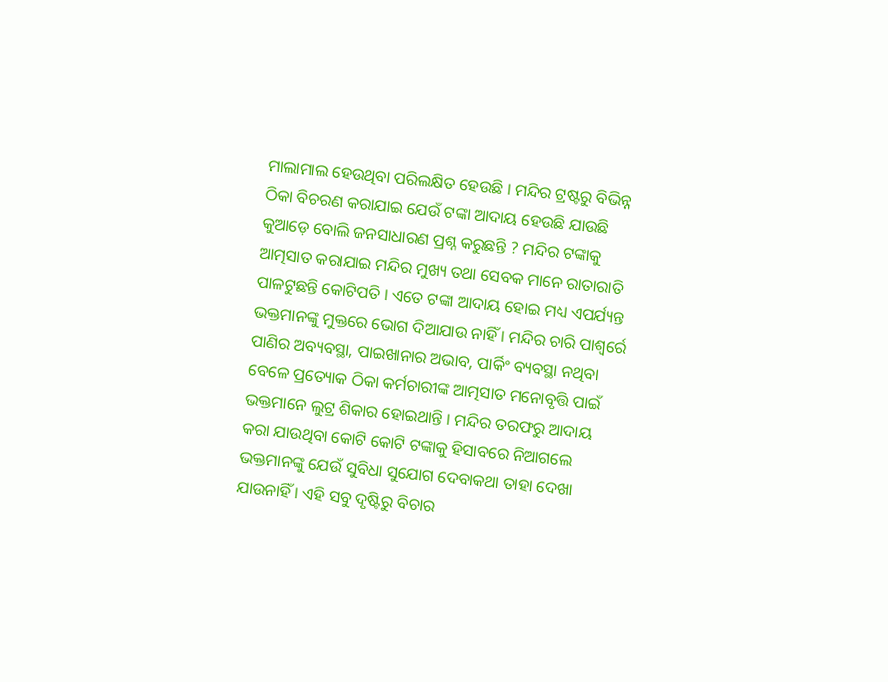ମାଲାମାଲ ହେଉଥିବା ପରିଲକ୍ଷିତ ହେଉଛି । ମନ୍ଦିର ଟ୍ରଷ୍ଟରୁ ବିଭିନ୍ନ ଠିକା ବିଚରଣ କରାଯାଇ ଯେଉଁ ଟଙ୍କା ଆଦାୟ ହେଉଛି ଯାଉଛି କୁଆଡ଼େ ବୋଲି ଜନସାଧାରଣ ପ୍ରଶ୍ନ କରୁଛନ୍ତି ? ମନ୍ଦିର ଟଙ୍କାକୁ ଆତ୍ମସାତ କରାଯାଇ ମନ୍ଦିର ମୁଖ୍ୟ ତଥା ସେବକ ମାନେ ରାତାରାତି ପାଳଟୁଛନ୍ତି କୋଟିପତି । ଏତେ ଟଙ୍କା ଆଦାୟ ହୋଇ ମଧ୍ୟ ଏପର୍ଯ୍ୟନ୍ତ ଭକ୍ତମାନଙ୍କୁ ମୁକ୍ତରେ ଭୋଗ ଦିଆଯାଉ ନାହିଁ । ମନ୍ଦିର ଚାରି ପାଶ୍ୱର୍ରେ ପାଣିର ଅବ୍ୟବସ୍ଥା, ପାଇଖାନାର ଅଭାବ, ପାର୍କିଂ ବ୍ୟବସ୍ଥା ନଥିବା ବେଳେ ପ୍ରତ୍ୟୋକ ଠିକା କର୍ମଚାରୀଙ୍କ ଆତ୍ମସାତ ମନୋବୃତ୍ତି ପାଇଁ ଭକ୍ତମାନେ ଲୁଟ୍ର ଶିକାର ହୋଇଥାନ୍ତି । ମନ୍ଦିର ତରଫରୁ ଆଦାୟ କରା ଯାଉଥିବା କୋଟି କୋଟି ଟଙ୍କାକୁ ହିସାବରେ ନିଆଗଲେ ଭକ୍ତମାନଙ୍କୁ ଯେଉଁ ସୁବିଧା ସୁଯୋଗ ଦେବାକଥା ତାହା ଦେଖା ଯାଉନାହିଁ । ଏହି ସବୁ ଦୃଷ୍ଟିରୁ ବିଚାର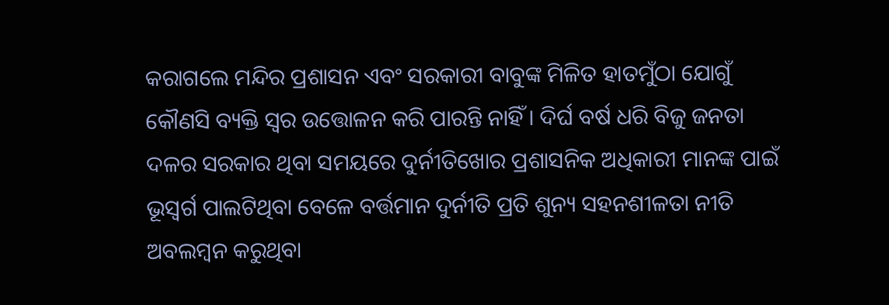କରାଗଲେ ମନ୍ଦିର ପ୍ରଶାସନ ଏବଂ ସରକାରୀ ବାବୁଙ୍କ ମିଳିତ ହାତମୁଁଠା ଯୋଗୁଁ କୌଣସି ବ୍ୟକ୍ତି ସ୍ୱର ଉତ୍ତୋଳନ କରି ପାରନ୍ତି ନାହିଁ । ଦିର୍ଘ ବର୍ଷ ଧରି ବିଜୁ ଜନତା ଦଳର ସରକାର ଥିବା ସମୟରେ ଦୁର୍ନୀତିଖୋର ପ୍ରଶାସନିକ ଅଧିକାରୀ ମାନଙ୍କ ପାଇଁ ଭୂସ୍ୱର୍ଗ ପାଲଟିଥିବା ବେଳେ ବର୍ତ୍ତମାନ ଦୁର୍ନୀତି ପ୍ରତି ଶୁନ୍ୟ ସହନଶୀଳତା ନୀତି ଅବଲମ୍ବନ କରୁଥିବା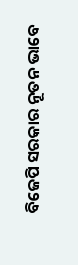ବିଜେପି ସରକାର ନୂତନ ଭାବେ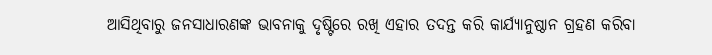ଆସିଥିବାରୁ ଜନସାଧାରଣଙ୍କ ଭାବନାକୁ ଦୃଷ୍ଟିରେ ରଖି ଏହାର ତଦନ୍ତ କରି କାର୍ଯ୍ୟାନୁଷ୍ଠାନ ଗ୍ରହଣ କରିବା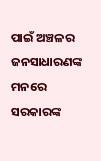ପାଇଁ ଅଞ୍ଚଳର ଜନସାଧାରଣଙ୍କ ମନରେ ସରକାରଙ୍କ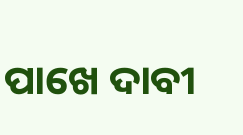ପାଖେ ଦାବୀ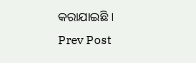କରାଯାଇଛି ।
Prev Post